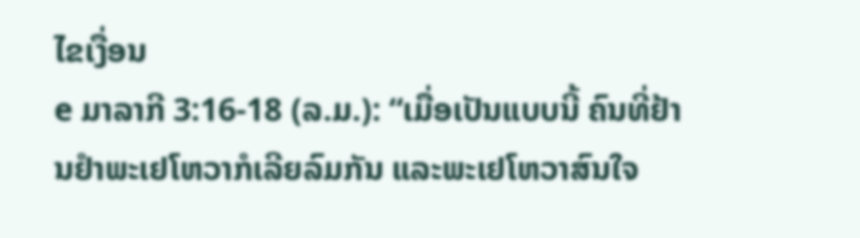ໄຂເງື່ອນ
e ມາລາກີ 3:16-18 (ລ.ມ.): “ເມື່ອເປັນແບບນີ້ ຄົນທີ່ຢ້ານຢຳພະເຢໂຫວາກໍເລີຍລົມກັນ ແລະພະເຢໂຫວາສົນໃຈ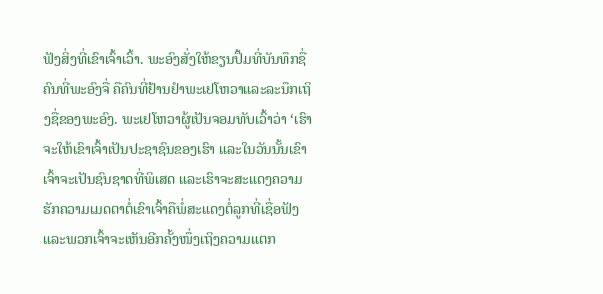ຟັງສິ່ງທີ່ເຂົາເຈົ້າເວົ້າ. ພະອົງສັ່ງໃຫ້ຂຽນປຶ້ມທີ່ບັນທຶກຊື່ຄົນທີ່ພະອົງຈື່ ຄືຄົນທີ່ຢ້ານຢຳພະເຢໂຫວາແລະລະນຶກເຖິງຊື່ຂອງພະອົງ. ພະເຢໂຫວາຜູ້ເປັນຈອມທັບເວົ້າວ່າ ‘ເຮົາຈະໃຫ້ເຂົາເຈົ້າເປັນປະຊາຊົນຂອງເຮົາ ແລະໃນວັນນັ້ນເຂົາເຈົ້າຈະເປັນຊົນຊາດທີ່ພິເສດ ແລະເຮົາຈະສະແດງຄວາມຮັກຄວາມເມດຕາຕໍ່ເຂົາເຈົ້າຄືພໍ່ສະແດງຕໍ່ລູກທີ່ເຊື່ອຟັງ ແລະພວກເຈົ້າຈະເຫັນອີກຄັ້ງໜຶ່ງເຖິງຄວາມແຕກ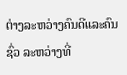ຕ່າງລະຫວ່າງຄົນດີແລະຄົນຊົ່ວ ລະຫວ່າງທີ່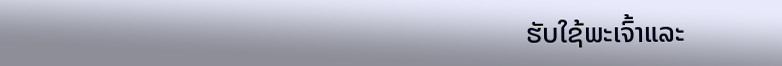ຮັບໃຊ້ພະເຈົ້າແລະ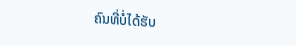ຄົນທີ່ບໍ່ໄດ້ຮັບ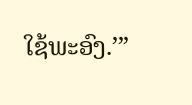ໃຊ້ພະອົງ.’”